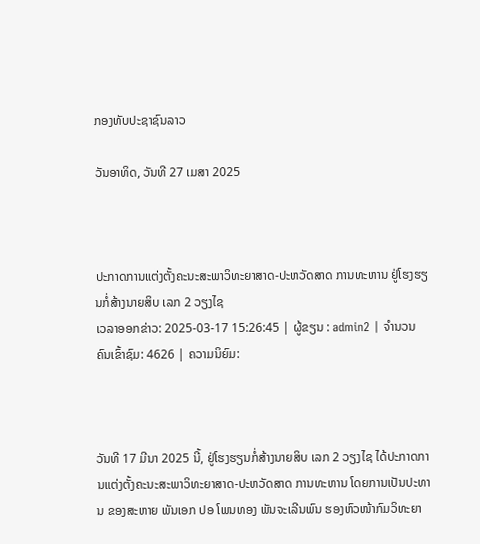ກອງທັບປະຊາຊົນລາວ

ວັນອາທິດ, ວັນທີ 27 ເມສາ 2025



ປະກາດການແຕ່ງຕັ້ງຄະນະສະພາວິທະຍາສາດ-ປະຫວັດສາດ ການທະຫານ ຢູ່ໂຮງຮຽນກໍ່ສ້າງນາຍສິບ ເລກ 2 ວຽງໄຊ
ເວລາອອກຂ່າວ: 2025-03-17 15:26:45 | ຜູ້ຂຽນ : admin2 | ຈຳນວນຄົນເຂົ້າຊົມ: 4626 | ຄວາມນິຍົມ:



ວັນທີ 17 ມີນາ 2025 ນີ້, ຢູ່ໂຮງຮຽນກໍ່ສ້າງນາຍສິບ ເລກ 2 ວຽງໄຊ ໄດ້ປະກາດການແຕ່ງຕັ້ງຄະນະສະພາວິທະຍາສາດ-ປະຫວັດສາດ ການທະຫານ ໂດຍການເປັນປະທານ ຂອງສະຫາຍ ພັນເອກ ປອ ໂພນທອງ ພັນຈະເລີນພົນ ຮອງຫົວໜ້າກົມວິທະຍາ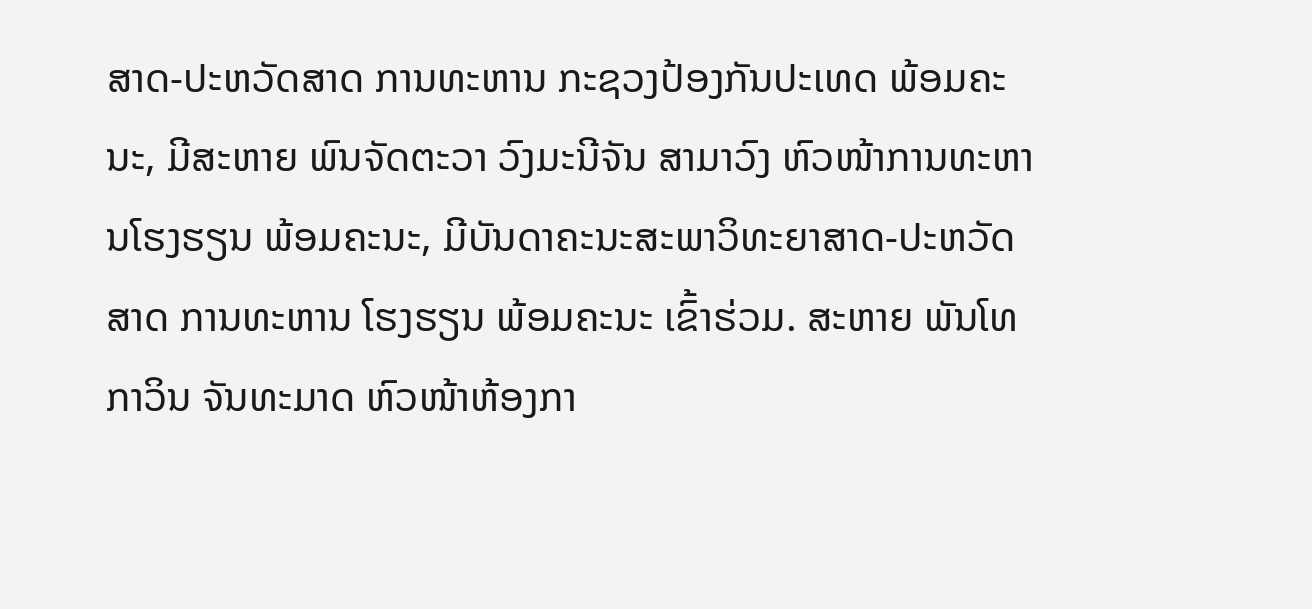ສາດ-ປະຫວັດສາດ ການທະຫານ ກະຊວງປ້ອງກັນປະເທດ ພ້ອມຄະນະ, ມີສະຫາຍ ພົນຈັດຕະວາ ວົງມະນີຈັນ ສາມາວົງ ຫົວໜ້າການທະຫານໂຮງຮຽນ ພ້ອມຄະນະ, ມີບັນດາຄະນະສະພາວິທະຍາສາດ-ປະຫວັດສາດ ການທະຫານ ໂຮງຮຽນ ພ້ອມຄະນະ ເຂົ້າຮ່ວມ. ສະຫາຍ ພັນໂທ ກາວິນ ຈັນທະມາດ ຫົວໜ້າຫ້ອງກາ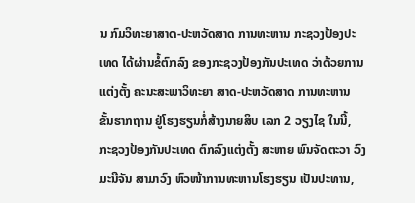ນ ກົມວິທະຍາສາດ-ປະຫວັດສາດ ການທະຫານ ກະຊວງປ້ອງປະເທດ ໄດ້ຜ່ານຂໍ້ຕົກລົງ ຂອງກະຊວງປ້ອງກັນປະເທດ ວ່າດ້ວຍການແຕ່ງຕັ້ງ ຄະນະສະພາວິທະຍາ ສາດ-ປະຫວັດສາດ ການທະຫານ ຂັ້ນຮາກຖານ ຢູ່ໂຮງຮຽນກໍ່ສ້າງນາຍສິບ ເລກ 2 ວຽງໄຊ ໃນນີ້, ກະຊວງປ້ອງກັນປະເທດ ຕົກລົງແຕ່ງຕັ້ງ ສະຫາຍ ພົນຈັດຕະວາ ວົງມະນີຈັນ ສາມາວົງ ຫົວໜ້າການທະຫານໂຮງຮຽນ ເປັນປະທານ,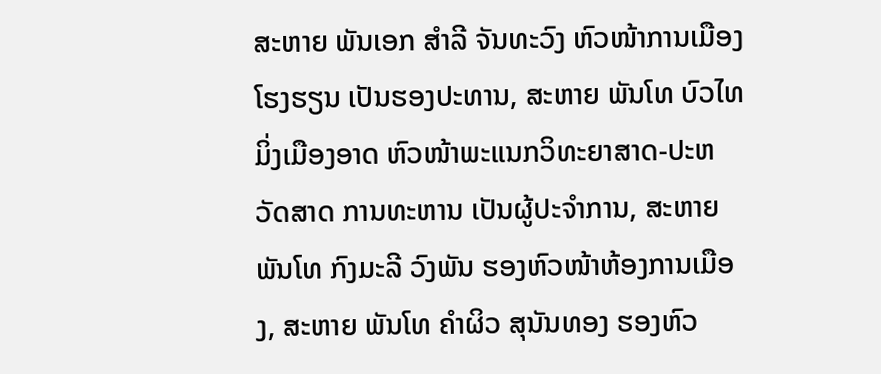ສະຫາຍ ພັນເອກ ສຳລີ ຈັນທະວົງ ຫົວໜ້າການເມືອງໂຮງຮຽນ ເປັນຮອງປະທານ, ສະຫາຍ ພັນໂທ ບົວໄທ ມິ່ງເມືອງອາດ ຫົວໜ້າພະແນກວິທະຍາສາດ-ປະຫວັດສາດ ການທະຫານ ເປັນຜູ້ປະຈຳການ, ສະຫາຍ ພັນໂທ ກົງມະລີ ວົງພັນ ຮອງຫົວໜ້າຫ້ອງການເມືອງ, ສະຫາຍ ພັນໂທ ຄໍາຜິວ ສຸນັນທອງ ຮອງຫົວ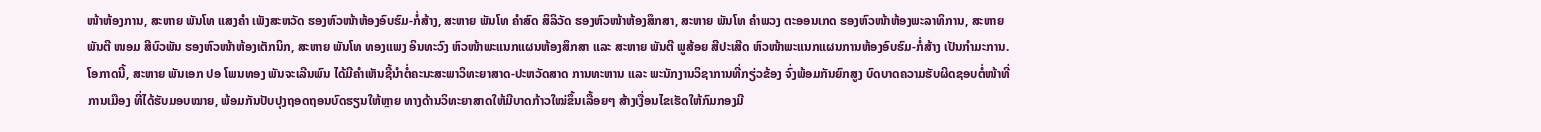ໜ້າຫ້ອງການ, ສະຫາຍ ພັນໂທ ແສງຄໍາ ເພັງສະຫວັດ ຮອງຫົວໜ້າຫ້ອງອົບຮົມ-ກໍ່ສ້າງ, ສະຫາຍ ພັນໂທ ຄໍາສົດ ສິລິວັດ ຮອງຫົວໜ້າຫ້ອງສຶກສາ, ສະຫາຍ ພັນໂທ ຄໍາພວງ ຕະອອນເກດ ຮອງຫົວໜ້າຫ້ອງພະລາທິການ, ສະຫາຍ ພັນຕີ ໜອມ ສີບົວພັນ ຮອງຫົວໜ້າຫ້ອງເຕັກນິກ, ສະຫາຍ ພັນໂທ ທອງແພງ ອິນທະວົງ ຫົວໜ້າພະແນກແຜນຫ້ອງສຶກສາ ແລະ ສະຫາຍ ພັນຕີ ພູສ້ອຍ ສີປະເສີດ ຫົວໜ້າພະແນກແຜນການຫ້ອງອົບຮົມ-ກໍ່ສ້າງ ເປັນກໍາມະການ. ໂອກາດນີ້, ສະຫາຍ ພັນເອກ ປອ ໂພນທອງ ພັນຈະເລີນພົນ ໄດ້ມີຄຳເຫັນຊີ້ນຳຕໍ່ຄະນະສະພາວິທະຍາສາດ-ປະຫວັດສາດ ການທະຫານ ແລະ ພະນັກງານວິຊາການທີ່ກຽ່ວຂ້ອງ ຈົ່ງພ້ອມກັນຍົກສູງ ບົດບາດຄວາມຮັບຜິດຊອບຕໍ່ໜ້າທີ່ການເມືອງ ທີ່ໄດ້ຮັບມອບໝາຍ, ພ້ອມກັນປັບປຸງຖອດຖອນບົດຮຽນໃຫ້ຫຼາຍ ທາງດ້ານວິທະຍາສາດໃຫ້ມີບາດກ້າວໃໝ່ຂຶ້ນເລື້ອຍໆ ສ້າງເງື່ອນໄຂເຮັດໃຫ້ກົມກອງມີ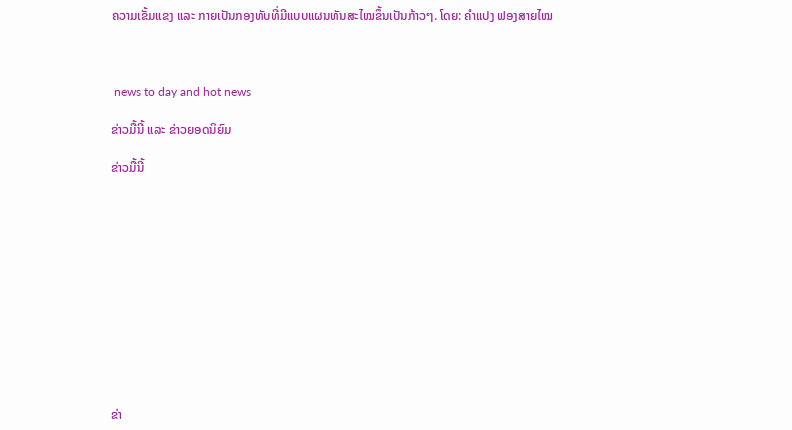ຄວາມເຂັ້ມແຂງ ແລະ ກາຍເປັນກອງທັບທີ່ມີແບບແຜນທັນສະໄໝຂຶ້ນເປັນກ້າວໆ. ໂດຍ: ຄຳແປງ ຟອງສາຍໄໝ



 news to day and hot news

ຂ່າວມື້ນີ້ ແລະ ຂ່າວຍອດນິຍົມ

ຂ່າວມື້ນີ້












ຂ່າ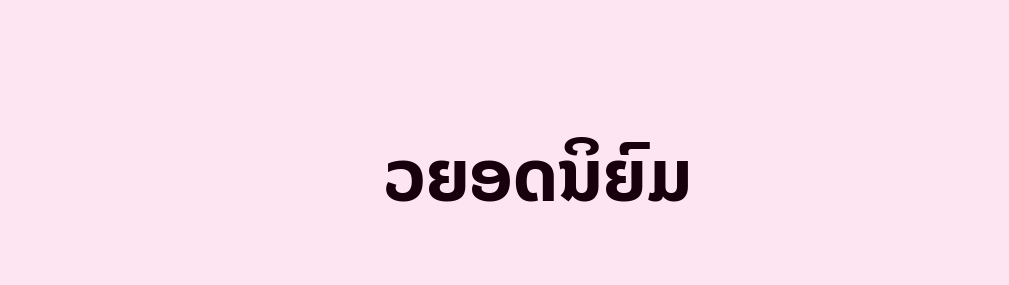ວຍອດນິຍົມ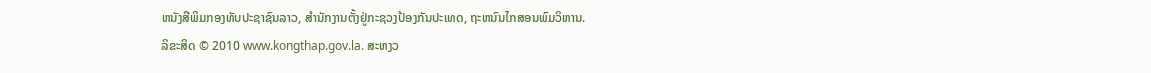ຫນັງສືພິມກອງທັບປະຊາຊົນລາວ, ສຳນັກງານຕັ້ງຢູ່ກະຊວງປ້ອງກັນປະເທດ, ຖະຫນົນໄກສອນພົມວິຫານ.
ລິຂະສິດ © 2010 www.kongthap.gov.la. ສະຫງວ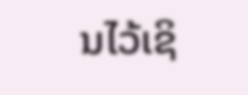ນໄວ້ເຊິ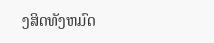ງສິດທັງຫມົດ